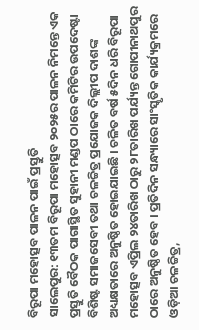ବିରୂପା ମହୋତ୍ସବ ପାଳନ ପାଇଁ ପ୍ରସ୍ତୁତି
ସାଲେପୁର: ୧୩ତମ ବିରୂପା ମହୋତ୍ସବ ୨୦୨୫ର ପାଳନ ନିମନ୍ତେ ଏକ ପ୍ରସ୍ତୁତି ବୈଠକ ପାଗାସ୍ଥିତ ସୁହାନୀ ମଣ୍ଡପ ଠାରେ କମିଟିର ଉପଦେଷ୍ଟା ବିଶିଷ୍ଟ ସମାଜସେବୀ ତଥା ଚଳଚ୍ଚିତ୍ର ପ୍ରଯୋଜକ ଦିଲ୍ଲୀପ ଦାଶଙ୍କ ଅଧ୍ୟକ୍ଷତାରେ ଅନୁଷ୍ଠିତ ହୋଇଯାଇଛି । ଚଳିତ ବର୍ଷ ୫ଦିନ ଧରି ବିରୂପା ମହୋତ୍ସବ ଏପ୍ରିଲ ୨୪ତାରିଖ ଠାରୁ ୨୮ତାରିଖ ପର୍ଯ୍ୟନ୍ତ ଗୋପୀନାଥପୁର ଠାରେ ଅନୁଷ୍ଠିତ ହେବ । ପ୍ରତିଦିନ ସନ୍ଧ୍ୟାରେ ସାଂସ୍କୃତିକ କାର୍ଯ୍ୟକ୍ରମରେ ଓଡ଼ିଆ ଚଳଚ୍ଚିତ୍ର,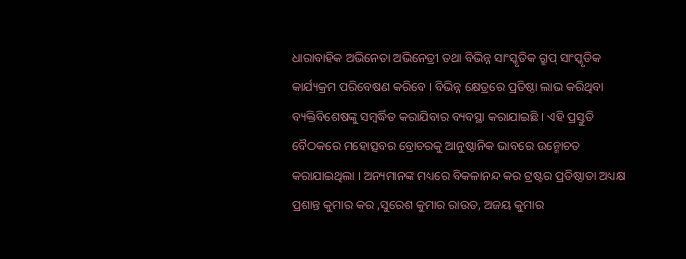ଧାରାବାହିକ ଅଭିନେତା ଅଭିନେତ୍ରୀ ତଥା ବିଭିନ୍ନ ସାଂସ୍କୃତିକ ଗ୍ରୁପ୍ ସାଂସ୍କୃତିକ କାର୍ଯ୍ୟକ୍ରମ ପରିବେଷଣ କରିବେ । ବିଭିନ୍ନ କ୍ଷେତ୍ରରେ ପ୍ରତିଷ୍ଠା ଲାଭ କରିଥିବା ବ୍ୟକ୍ତିବିଶେଷଙ୍କୁ ସମ୍ବର୍ଦ୍ଧିତ କରାଯିବାର ବ୍ୟବସ୍ଥା କରାଯାଇଛି । ଏହି ପ୍ରସ୍ତୁତି ବୈଠକରେ ମହୋତ୍ସବର ବ୍ରୋଚରକୁ ଆନୁଷ୍ଠାନିକ ଭାବରେ ଉନ୍ମୋଚତ କରାଯାଇଥିଲା । ଅନ୍ୟମାନଙ୍କ ମଧ୍ୟରେ ବିକଳାନନ୍ଦ କର ଟ୍ରଷ୍ଟର ପ୍ରତିଷ୍ଠାତା ଅଧ୍ୟକ୍ଷ ପ୍ରଶାନ୍ତ କୁମାର କର ,ସୁରେଶ କୁମାର ରାଉତ, ଅଜୟ କୁମାର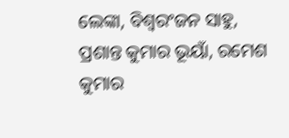ଲେଙ୍କା, ବିଶ୍ୱରଂଜନ ସାହୁ, ପ୍ରଶାନ୍ତ କୁମାର ଭୂୟାଁ, ରମେଶ କୁମାର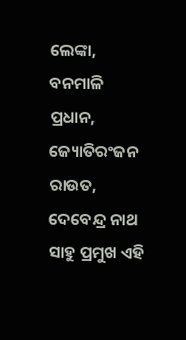ଲେଙ୍କା, ବନମାଳି ପ୍ରଧାନ, ଜ୍ୟୋତିରଂଜନ ରାଉତ, ଦେବେନ୍ଦ୍ର ନାଥ ସାହୁ ପ୍ରମୁଖ ଏହି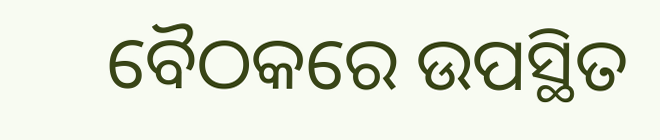ବୈଠକରେ ଉପସ୍ଥିତ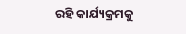ରହି କାର୍ଯ୍ୟକ୍ରମକୁ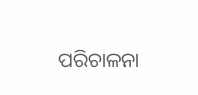ପରିଚାଳନା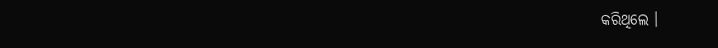କରିଥିଲେ ।